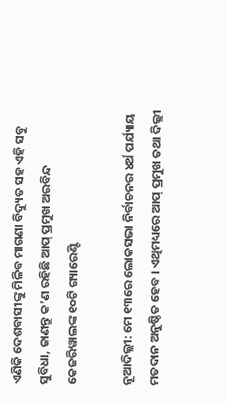ଏଣିକି ଦେଶବାସୀଙ୍କୁ ମିଳିବ ମାଗଣା ବିଦ୍ୟୁତ ସହ ଏହି ସବୁ ସୁବିଧା, ଜାଣନ୍ତୁ କ’ଣ ରହିଛି ଆପ୍ ପ୍ରମୁଖ ଅରବିନ୍ଦ କେଜରିୱାଲଙ୍କ ୧୦ଟି ଗ୍ୟାରେଣ୍ଟି

ନୂଆଦିଲ୍ଲୀ: ମେ ୧୩ରେ ଲୋକସଭା ନିର୍ବାଚନର ୪ର୍ଥ ପର୍ଯ୍ୟାୟ ମତଦାନ ଅନୁଷ୍ଠିତ ହେବ । ଏଥିମଧ୍ୟରେ ଆପ୍ ପ୍ରମୁଖ ତଥା ଦିଲ୍ଲୀ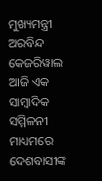ମୁଖ୍ୟମନ୍ତ୍ରୀ ଅରବିନ୍ଦ କେଜରିୱାଲ ଆଜି ଏକ ସାମ୍ବାଦିକ ସମ୍ମିଳନୀ ମାଧ୍ୟମରେ ଦେଶବାସୀଙ୍କ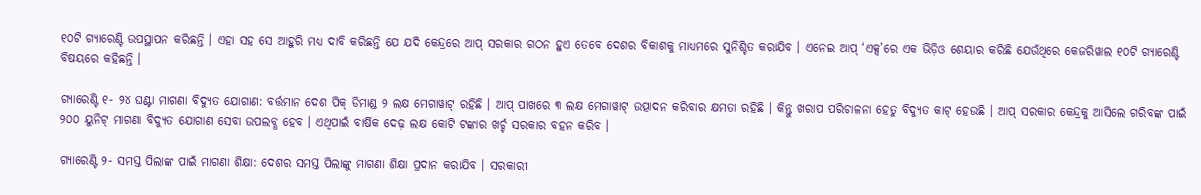୧୦ଟି ଗ୍ୟାରେଣ୍ଟି ଉପସ୍ଥାପନ କରିଛନ୍ତି । ଏହା ସହ ସେ ଆହୁରି ମଧ୍ୟ ଦାବି କରିଛନ୍ତି ଯେ ଯଦି କେନ୍ଦ୍ରରେ ଆପ୍ ସରକାର ଗଠନ ହୁଏ ତେବେ ଦେଶର ବିକାଶକୁ ମାଧ୍ୟମରେ ସୁନିଶ୍ଚିତ କରାଯିବ । ଏନେଇ ଆପ୍ ‘ଏକ୍ସ’ରେ ଏକ ଭିଡ଼ିଓ ଶେୟାର କରିଛି ଯେଉଁଥିରେ କେଜରିୱାଲ ୧୦ଟି ଗ୍ୟାରେଣ୍ଟି ବିଷୟରେ କହିଛନ୍ତି ।

ଗ୍ୟାରେଣ୍ଟି ୧- ୨୪ ଘଣ୍ଟା ମାଗଣା ବିଦ୍ୟୁତ ଯୋଗାଣ: ବର୍ତ୍ତମାନ ଦେଶ ପିକ୍ ଡିମାଣ୍ଡ ୨ ଲକ୍ଷ ମେଗାୱାଟ୍ ରହିଛି । ଆପ୍ ପାଖରେ ୩ ଲକ୍ଷ ମେଗାୱାଟ୍ ଉତ୍ପାଦନ କରିବାର କ୍ଷମତା ରହିଛି । କିନ୍ତୁ ଖରାପ ପରିଚାଳନା ହେତୁ ବିଦ୍ୟୁତ କାଟ୍ ହେଉଛି । ଆପ୍ ସରକାର କେନ୍ଦ୍ରକୁ ଆସିଲେ ଗରିବଙ୍କ ପାଇଁ ୨୦୦ ୟୁନିଟ୍ ମାଗଣା ବିଦ୍ୟୁତ ଯୋଗାଣ ସେବା ଉପଲବ୍ଧ ହେବ । ଏଥିପାଇଁ ବାର୍ଷିକ ଦେଢ଼ ଲକ୍ଷ କୋଟି ଟଙ୍କାର ଖର୍ଚ୍ଚ ସରକାର ବହନ କରିବ ।

ଗ୍ୟାରେଣ୍ଟି ୨- ସମସ୍ତ ପିଲାଙ୍କ ପାଇଁ ମାଗଣା ଶିକ୍ଷା: ଦେଶର ସମସ୍ତ ପିଲାଙ୍କୁ ମାଗଣା ଶିକ୍ଷା ପ୍ରଦାନ କରାଯିବ । ସରକାରୀ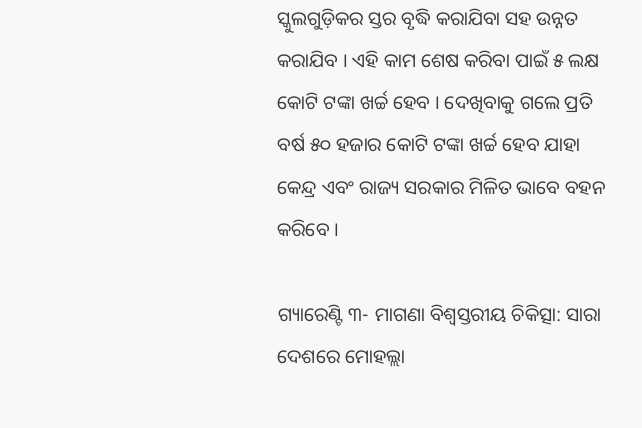ସ୍କୁଲଗୁଡ଼ିକର ସ୍ତର ବୃଦ୍ଧି କରାଯିବା ସହ ଉନ୍ନତ କରାଯିବ । ଏହି କାମ ଶେଷ କରିବା ପାଇଁ ୫ ଲକ୍ଷ କୋଟି ଟଙ୍କା ଖର୍ଚ୍ଚ ହେବ । ଦେଖିବାକୁ ଗଲେ ପ୍ରତି ବର୍ଷ ୫୦ ହଜାର କୋଟି ଟଙ୍କା ଖର୍ଚ୍ଚ ହେବ ଯାହା କେନ୍ଦ୍ର ଏବଂ ରାଜ୍ୟ ସରକାର ମିଳିତ ଭାବେ ବହନ କରିବେ ।

ଗ୍ୟାରେଣ୍ଟି ୩- ମାଗଣା ବିଶ୍ୱସ୍ତରୀୟ ଚିକିତ୍ସା: ସାରା ଦେଶରେ ମୋହଲ୍ଲା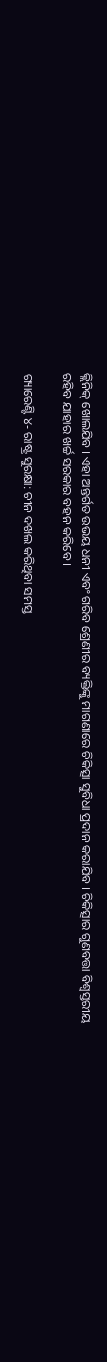କ୍ଲିନିକ୍ ଖୋଲଯିବ । ଏହା ଅନ୍ତର୍ଗତ ଉଭୟ ଧନୀ ଏବଂ ଗରିବ ଶ୍ରେଣୀର ବ୍ୟକ୍ତିଙ୍କୁ ମାଗଣାରେ ଚିକିତ୍ସା ସୁବିଧା ପ୍ରଦାନ କରାଯିବ । ଚିକିତ୍ସାର ଗୁଣବତ୍ତା ବିଶ୍ୱସ୍ତରୀୟ ରହିବ ଯାହାର ଖର୍ଚ୍ଚ ସରକାର ବହନ କରିବେ ।

ଗ୍ୟାରେଣ୍ଟି ୪- ରାଷ୍ଟ୍ର ସୁରକ୍ଷା: ଚୀନ ଦଖଲ କରିଥିବା ସମସ୍ତ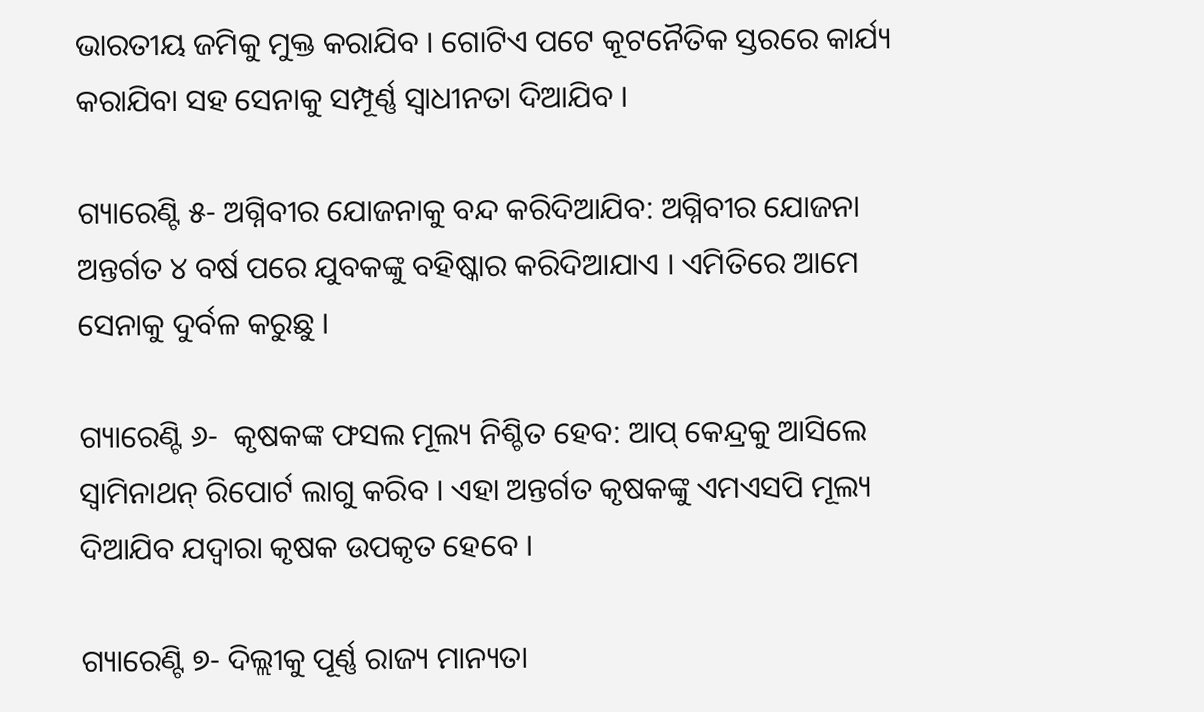ଭାରତୀୟ ଜମିକୁ ମୁକ୍ତ କରାଯିବ । ଗୋଟିଏ ପଟେ କୂଟନୈତିକ ସ୍ତରରେ କାର୍ଯ୍ୟ କରାଯିବା ସହ ସେନାକୁ ସମ୍ପୂର୍ଣ୍ଣ ସ୍ୱାଧୀନତା ଦିଆଯିବ ।

ଗ୍ୟାରେଣ୍ଟି ୫- ଅଗ୍ନିବୀର ଯୋଜନାକୁ ବନ୍ଦ କରିଦିଆଯିବ: ଅଗ୍ନିବୀର ଯୋଜନା ଅନ୍ତର୍ଗତ ୪ ବର୍ଷ ପରେ ଯୁବକଙ୍କୁ ବହିଷ୍କାର କରିଦିଆଯାଏ । ଏମିତିରେ ଆମେ ସେନାକୁ ଦୁର୍ବଳ କରୁଛୁ ।

ଗ୍ୟାରେଣ୍ଟି ୬-  କୃଷକଙ୍କ ଫସଲ ମୂଲ୍ୟ ନିଶ୍ଚିତ ହେବ: ଆପ୍ କେନ୍ଦ୍ରକୁ ଆସିଲେ ସ୍ୱାମିନାଥନ୍ ରିପୋର୍ଟ ଲାଗୁ କରିବ । ଏହା ଅନ୍ତର୍ଗତ କୃଷକଙ୍କୁ ଏମଏସପି ମୂଲ୍ୟ ଦିଆଯିବ ଯଦ୍ୱାରା କୃଷକ ଉପକୃତ ହେବେ ।

ଗ୍ୟାରେଣ୍ଟି ୭- ଦିଲ୍ଲୀକୁ ପୂର୍ଣ୍ଣ ରାଜ୍ୟ ମାନ୍ୟତା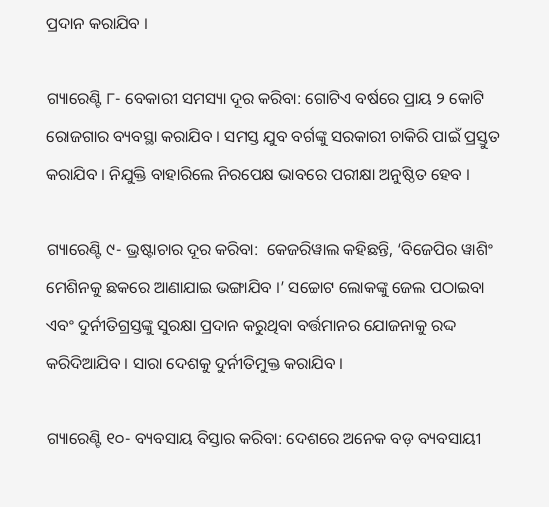ପ୍ରଦାନ କରାଯିବ ।

ଗ୍ୟାରେଣ୍ଟି ୮- ବେକାରୀ ସମସ୍ୟା ଦୂର କରିବା: ଗୋଟିଏ ବର୍ଷରେ ପ୍ରାୟ ୨ କୋଟି ରୋଜଗାର ବ୍ୟବସ୍ଥା କରାଯିବ । ସମସ୍ତ ଯୁବ ବର୍ଗଙ୍କୁ ସରକାରୀ ଚାକିରି ପାଇଁ ପ୍ରସ୍ତୁତ କରାଯିବ । ନିଯୁକ୍ତି ବାହାରିଲେ ନିରପେକ୍ଷ ଭାବରେ ପରୀକ୍ଷା ଅନୁଷ୍ଠିତ ହେବ ।

ଗ୍ୟାରେଣ୍ଟି ୯- ଭ୍ରଷ୍ଟାଚାର ଦୂର କରିବା:  କେଜରିୱାଲ କହିଛନ୍ତି, ‘ବିଜେପିର ୱାଶିଂ ମେଶିନକୁ ଛକରେ ଆଣାଯାଇ ଭଙ୍ଗାଯିବ ।’ ସଚ୍ଚୋଟ ଲୋକଙ୍କୁ ଜେଲ ପଠାଇବା ଏବଂ ଦୁର୍ନୀତିଗ୍ରସ୍ତଙ୍କୁ ସୁରକ୍ଷା ପ୍ରଦାନ କରୁଥିବା ବର୍ତ୍ତମାନର ଯୋଜନାକୁ ରଦ୍ଦ କରିଦିଆଯିବ । ସାରା ଦେଶକୁ ଦୁର୍ନୀତିମୁକ୍ତ କରାଯିବ ।

ଗ୍ୟାରେଣ୍ଟି ୧୦- ବ୍ୟବସାୟ ବିସ୍ତାର କରିବା: ଦେଶରେ ଅନେକ ବଡ଼ ବ୍ୟବସାୟୀ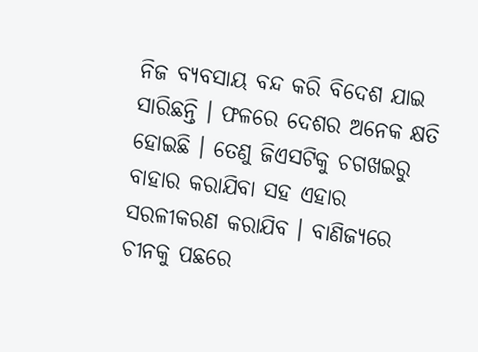ନିଜ ବ୍ୟବସାୟ ବନ୍ଦ କରି ବିଦେଶ ଯାଇ ସାରିଛନ୍ତି । ଫଳରେ ଦେଶର ଅନେକ କ୍ଷତି ହୋଇଛି । ତେଣୁ ଜିଏସଟିକୁ ଚଗଖଇରୁ ବାହାର କରାଯିବା ସହ ଏହାର ସରଳୀକରଣ କରାଯିବ । ବାଣିଜ୍ୟରେ ଚୀନକୁ ପଛରେ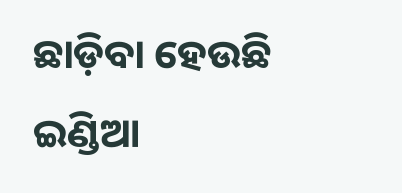ଛାଡ଼ିବା ହେଉଛି ଇଣ୍ଡିଆ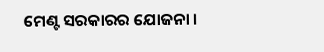ମେଣ୍ଟ ସରକାରର ଯୋଜନା ।